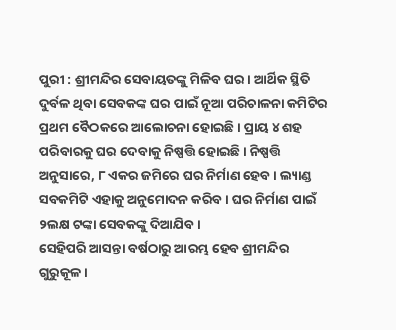ପୁରୀ : ଶ୍ରୀମନ୍ଦିର ସେବାୟତଙ୍କୁ ମିଳିବ ଘର । ଆର୍ଥିକ ସ୍ଥିତି ଦୁର୍ବଳ ଥିବା ସେବକଙ୍କ ଘର ପାଇଁ ନୂଆ ପରିଚାଳନା କମିଟିର ପ୍ରଥମ ବୈଠକରେ ଆଲୋଚନା ହୋଇଛି । ପ୍ରାୟ ୪ ଶହ ପରିବାରକୁ ଘର ଦେବାକୁ ନିଷ୍ପତ୍ତି ହୋଇଛି । ନିଷ୍ପତ୍ତି ଅନୁସାରେ, ୮ ଏକର ଜମିରେ ଘର ନିର୍ମାଣ ହେବ । ଲ୍ୟାଣ୍ଡ ସବକମିଟି ଏହାକୁ ଅନୁମୋଦନ କରିବ । ଘର ନିର୍ମାଣ ପାଇଁ ୨ଲକ୍ଷ ଟଙ୍କା ସେବକଙ୍କୁ ଦିଆଯିବ ।
ସେହିପରି ଆସନ୍ତା ବର୍ଷଠାରୁ ଆରମ୍ଭ ହେବ ଶ୍ରୀମନ୍ଦିର ଗୁରୁକୂଳ ।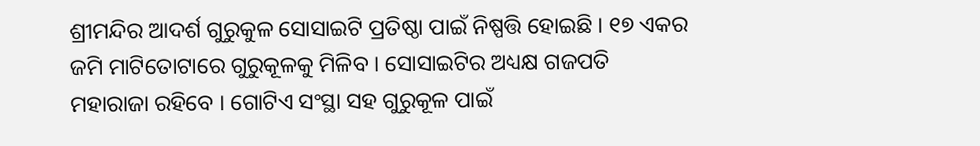ଶ୍ରୀମନ୍ଦିର ଆଦର୍ଶ ଗୁରୁକୁଳ ସୋସାଇଟି ପ୍ରତିଷ୍ଠା ପାଇଁ ନିଷ୍ପତ୍ତି ହୋଇଛି । ୧୭ ଏକର ଜମି ମାଟିତୋଟାରେ ଗୁରୁକୂଳକୁ ମିଳିବ । ସୋସାଇଟିର ଅଧ୍ୟକ୍ଷ ଗଜପତି ମହାରାଜା ରହିବେ । ଗୋଟିଏ ସଂସ୍ଥା ସହ ଗୁରୁକୂଳ ପାଇଁ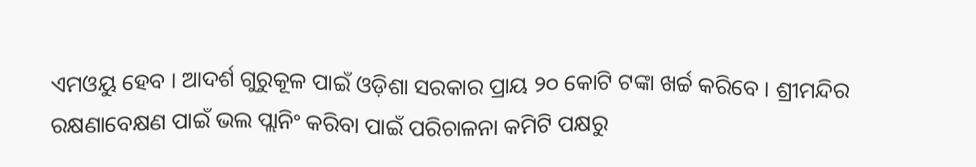ଏମଓୟୁ ହେବ । ଆଦର୍ଶ ଗୁରୁକୂଳ ପାଇଁ ଓଡ଼ିଶା ସରକାର ପ୍ରାୟ ୨୦ କୋଟି ଟଙ୍କା ଖର୍ଚ୍ଚ କରିବେ । ଶ୍ରୀମନ୍ଦିର ରକ୍ଷଣାବେକ୍ଷଣ ପାଇଁ ଭଲ ପ୍ଲାନିଂ କରିବା ପାଇଁ ପରିଚାଳନା କମିଟି ପକ୍ଷରୁ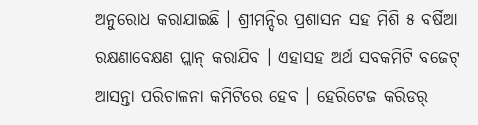ଅନୁରୋଧ କରାଯାଇଛି । ଶ୍ରୀମନ୍ଦିର ପ୍ରଶାସନ ସହ ମିଶି ୫ ବର୍ଷିଆ ରକ୍ଷଣାବେକ୍ଷଣ ପ୍ଲାନ୍ କରାଯିବ । ଏହାସହ ଅର୍ଥ ସବକମିଟି ବଜେଟ୍ ଆସନ୍ତା ପରିଚାଳନା କମିଟିରେ ହେବ । ହେରିଟେଜ କରିଡର୍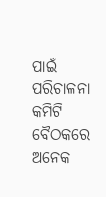ପାଇଁ ପରିଚାଳନା କମିଟି ବୈଠକରେ ଅନେକ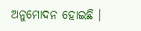ଅନୁମୋଦନ ହୋଇଛି ।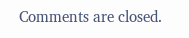Comments are closed.